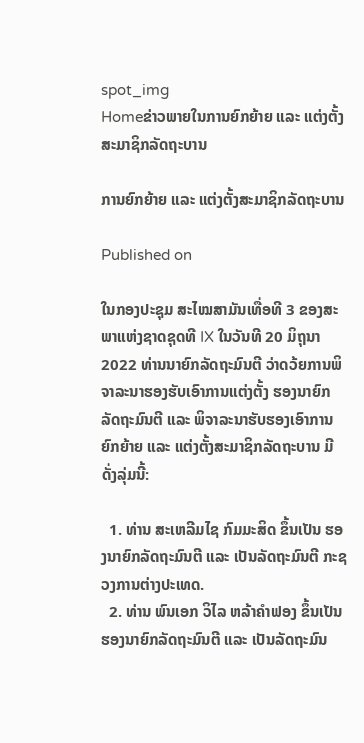spot_img
Homeຂ່າວພາຍໃນການຍົກຍ້າຍ ແລະ ແຕ່ງຕັ້ງສະມາຊິກລັດຖະບານ

ການຍົກຍ້າຍ ແລະ ແຕ່ງຕັ້ງສະມາຊິກລັດຖະບານ

Published on

ໃນກອງປະຊຸມ ສະໄໝສາມັນເທື່ອທີ 3 ຂອງສະພາແຫ່ງຊາດຊຸດທີ IX ໃນວັນທີ 20 ມິຖຸນາ 2022 ທ່ານນາຍົກລັດຖະມົນຕີ ວ່າດວ້ຍການພິຈາລະນາຮອງຮັບເອົາການແຕ່ງຕັ້ງ ຮອງນາຍົກລັດຖະມົນຕີ ແລະ ພິຈາລະນາຮັບຮອງເອົາການຍົກຍ້າຍ ແລະ ແຕ່ງຕັ້ງສະມາຊິກລັດຖະບານ ມີດັ່ງລຸ່ມນີ້:

  1. ທ່ານ ສະເຫລີມໄຊ ກົມມະສິດ ຂຶ້ນເປັນ ຮອງນາຍົກລັດຖະມົນຕີ ແລະ ເປັນລັດຖະມົນຕີ ກະຊວງການຕ່າງປະເທດ.
  2. ທ່ານ ພົນເອກ ວິໄລ ຫລ້າຄຳຟອງ ຂຶ້ນເປັນຮອງນາຍົກລັດຖະມົນຕີ ແລະ ເປັນລັດຖະມົນ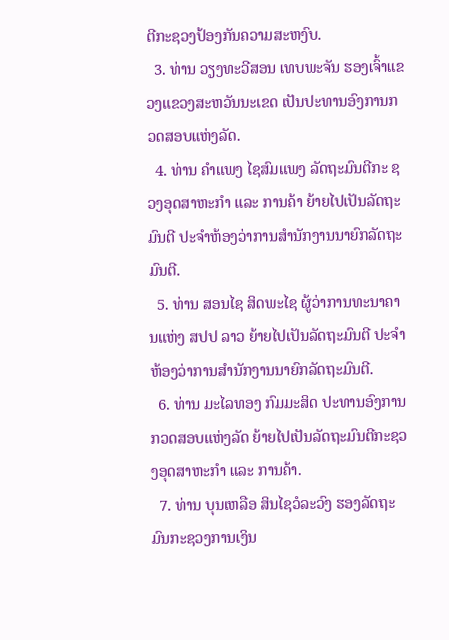ຕີກະຊວງປ້ອງກັນຄວາມສະຫງົບ.
  3. ທ່ານ ວຽງທະວີສອນ ເທບພະຈັນ ຮອງເຈົ້າແຂວງແຂວງສະຫວັນນະເຂດ ເປັນປະທານອົງການກວດສອບແຫ່ງລັດ.
  4. ທ່ານ ຄຳແພງ ໄຊສົມແພງ ລັດຖະມົນຕີກະ ຊວງອຸດສາຫະກຳ ແລະ ການຄ້າ ຍ້າຍໄປເປັນລັດຖະມົນຕີ ປະຈຳຫ້ອງວ່າການສຳນັກງານນາຍົກລັດຖະມົນຕີ.
  5. ທ່ານ ສອນໄຊ ສິດພະໄຊ ຜູ້ວ່າການທະນາຄານແຫ່ງ ສປປ ລາວ ຍ້າຍໄປເປັນລັດຖະມົນຕີ ປະຈຳຫ້ອງວ່າການສຳນັກງານນາຍົກລັດຖະມົນຕີ.
  6. ທ່ານ ມະໄລທອງ ກົມມະສິດ ປະທານອົງການກວດສອບແຫ່ງລັດ ຍ້າຍໄປເປັນລັດຖະມົນຕີກະຊວງອຸດສາຫະກຳ ແລະ ການຄ້າ.
  7. ທ່ານ ບຸນເຫລືອ ສິນໄຊວໍລະວົງ ຮອງລັດຖະມົນກະຊວງການເງິນ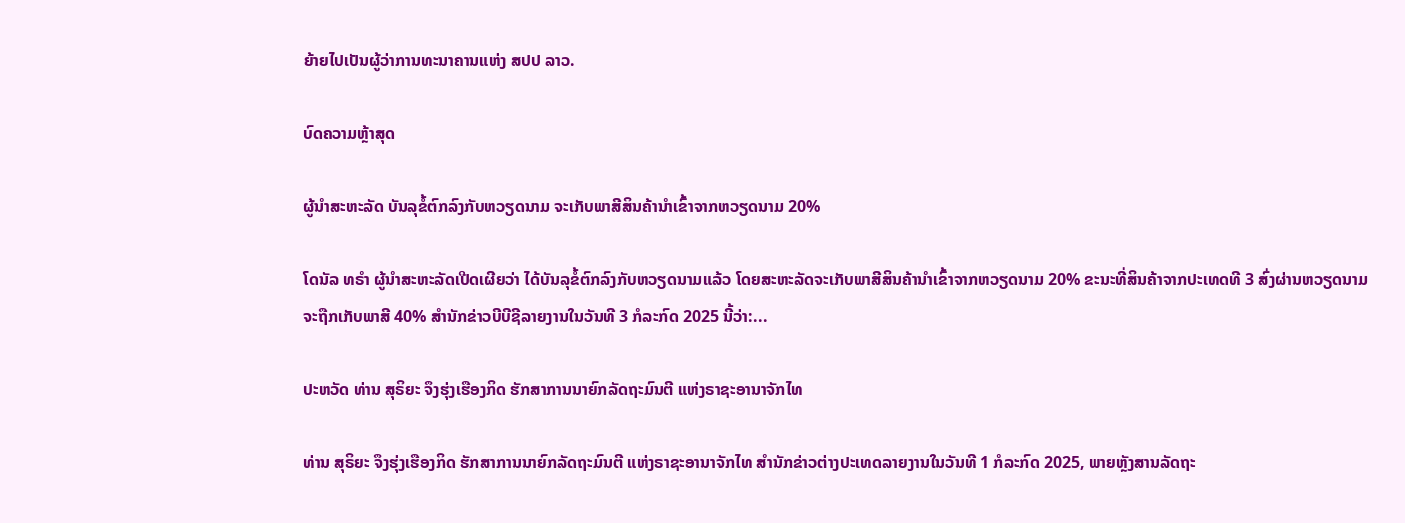ຍ້າຍໄປເປັນຜູ້ວ່າການທະນາຄານແຫ່ງ ສປປ ລາວ.

ບົດຄວາມຫຼ້າສຸດ

ຜູ້ນຳສະຫະລັດ ບັນລຸຂໍ້ຕົກລົງກັບຫວຽດນາມ ຈະເກັບພາສີສິນຄ້ານຳເຂົ້າຈາກຫວຽດນາມ 20%

ໂດນັລ ທຣຳ ຜູ້ນຳສະຫະລັດເປີດເຜີຍວ່າ ໄດ້ບັນລຸຂໍ້ຕົກລົງກັບຫວຽດນາມແລ້ວ ໂດຍສະຫະລັດຈະເກັບພາສີສິນຄ້ານຳເຂົ້າຈາກຫວຽດນາມ 20% ຂະນະທີ່ສິນຄ້າຈາກປະເທດທີ 3 ສົ່ງຜ່ານຫວຽດນາມຈະຖືກເກັບພາສີ 40% ສຳນັກຂ່າວບີບີຊີລາຍງານໃນວັນທີ 3 ກໍລະກົດ 2025 ນີ້ວ່າ:...

ປະຫວັດ ທ່ານ ສຸຣິຍະ ຈຶງຮຸ່ງເຮືອງກິດ ຮັກສາການນາຍົກລັດຖະມົນຕີ ແຫ່ງຣາຊະອານາຈັກໄທ

ທ່ານ ສຸຣິຍະ ຈຶງຮຸ່ງເຮືອງກິດ ຮັກສາການນາຍົກລັດຖະມົນຕີ ແຫ່ງຣາຊະອານາຈັກໄທ ສຳນັກຂ່າວຕ່າງປະເທດລາຍງານໃນວັນທີ 1 ກໍລະກົດ 2025, ພາຍຫຼັງສານລັດຖະ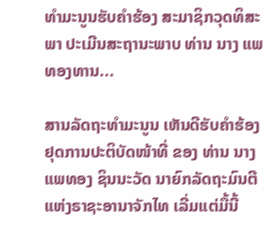ທຳມະນູນຮັບຄຳຮ້ອງ ສະມາຊິກວຸດທິສະພາ ປະເມີນສະຖານະພາບ ທ່ານ ນາງ ແພທອງທານ...

ສານລັດຖະທຳມະນູນ ເຫັນດີຮັບຄຳຮ້ອງ ຢຸດການປະຕິບັດໜ້າທີ່ ຂອງ ທ່ານ ນາງ ແພທອງ ຊິນນະວັດ ນາຍົກລັດຖະມົນຕີແຫ່ງຣາຊະອານາຈັກໄທ ເລີ່ມແຕ່ມື້ນີ້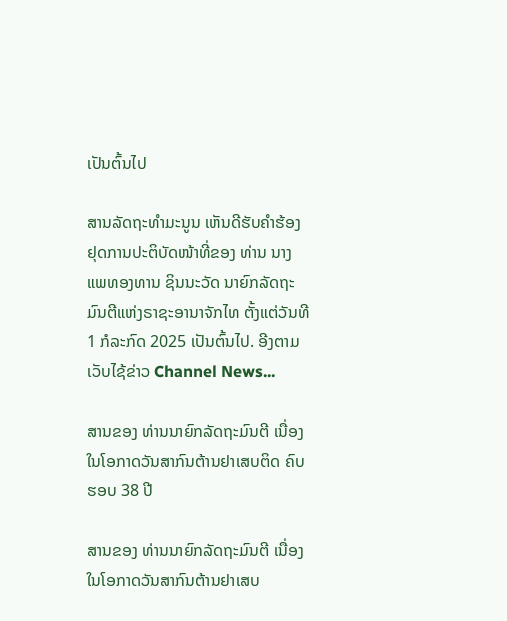ເປັນຕົ້ນໄປ

ສານລັດຖະທຳມະນູນ ເຫັນດີຮັບຄຳຮ້ອງຢຸດການປະຕິບັດໜ້າທີ່ຂອງ ທ່ານ ນາງ ແພທອງທານ ຊິນນະວັດ ນາຍົກລັດຖະມົນຕີແຫ່ງຣາຊະອານາຈັກໄທ ຕັ້ງແຕ່ວັນທີ 1 ກໍລະກົດ 2025 ເປັນຕົ້ນໄປ. ອີງຕາມເວັບໄຊ້ຂ່າວ Channel News...

ສານຂອງ ທ່ານນາຍົກລັດຖະມົນຕີ ເນື່ອງໃນໂອກາດວັນສາກົນຕ້ານຢາເສບຕິດ ຄົບຮອບ 38 ປີ

ສານຂອງ ທ່ານນາຍົກລັດຖະມົນຕີ ເນື່ອງໃນໂອກາດວັນສາກົນຕ້ານຢາເສບ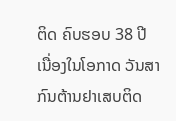ຕິດ ຄົບຮອບ 38 ປີ ເນື່ອງໃນໂອກາດ ວັນສາກົນຕ້ານຢາເສບຕິດ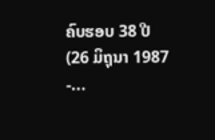ຄົບຮອບ 38 ປີ (26 ມິຖຸນາ 1987 -...